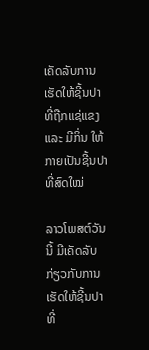ເຄັດລັບການເຮັດໃຫ້ຊີ້ນປາທີ່ຖືກແຊ່ແຂງ ແລະ ມີກິ່ນ ໃຫ້ກາຍເປັນຊີ້ນປາທີ່ສົດໃໝ່

ລາວໂພສຕ໌ວັນນີ້ ມີເຄັດລັບກ່ຽວກັບການເຮັດໃຫ້ຊີ້ນປາທີ່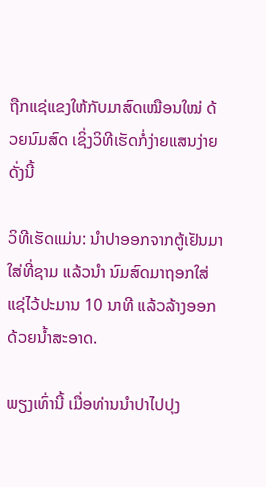ຖືກແຊ່ແຂງໃຫ້ກັບມາສົດເໝືອນໃໝ່ ດ້ວຍນົມສົດ ເຊິ່ງວິທີເຮັດກໍ່ງ່າຍແສນງ່າຍດັ່ງນີ້

ວິທີເຮັດແມ່ນ: ນຳປາອອກຈາກຕູ້ເຢັນມາໃສ່ທີ່ຊາມ ແລ້ວນຳ ນົມສົດມາຖອກໃສ່ ແຊ່ໄວ້ປະມານ 10 ນາທີ ແລ້ວລ້າງອອກດ້ວຍນ້ຳສະອາດ.

ພຽງເທົ່ານີ້ ເມື່ອທ່ານນຳປາໄປປຸງ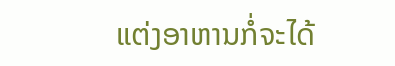ແຕ່ງອາຫານກໍ່ຈະໄດ້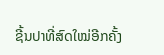ຊີ້ນປາທີ່ສົດໃໝ່ອີກຄັ້ງ